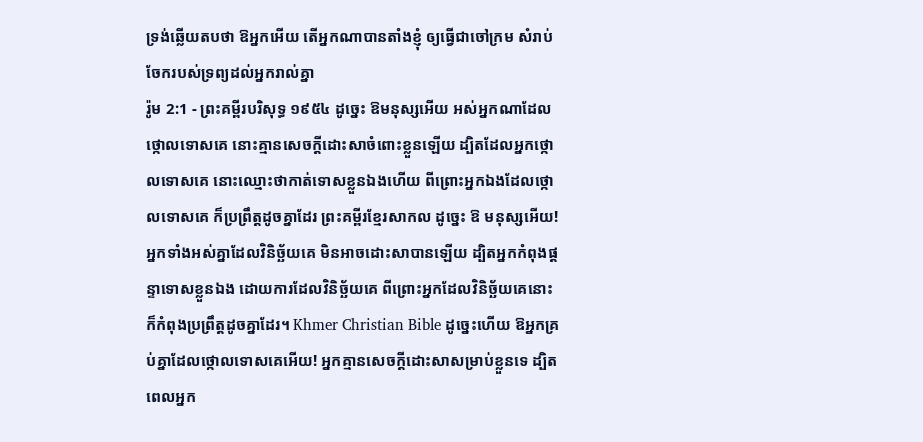ទ្រង់ឆ្លើយតបថា ឱអ្នកអើយ តើអ្នកណាបានតាំងខ្ញុំ ឲ្យធ្វើជាចៅក្រម សំរាប់ចែករបស់ទ្រព្យដល់អ្នករាល់គ្នា
រ៉ូម 2:1 - ព្រះគម្ពីរបរិសុទ្ធ ១៩៥៤ ដូច្នេះ ឱមនុស្សអើយ អស់អ្នកណាដែលថ្កោលទោសគេ នោះគ្មានសេចក្ដីដោះសាចំពោះខ្លួនឡើយ ដ្បិតដែលអ្នកថ្កោលទោសគេ នោះឈ្មោះថាកាត់ទោសខ្លួនឯងហើយ ពីព្រោះអ្នកឯងដែលថ្កោលទោសគេ ក៏ប្រព្រឹត្តដូចគ្នាដែរ ព្រះគម្ពីរខ្មែរសាកល ដូច្នេះ ឱ មនុស្សអើយ! អ្នកទាំងអស់គ្នាដែលវិនិច្ឆ័យគេ មិនអាចដោះសាបានឡើយ ដ្បិតអ្នកកំពុងផ្ដន្ទាទោសខ្លួនឯង ដោយការដែលវិនិច្ឆ័យគេ ពីព្រោះអ្នកដែលវិនិច្ឆ័យគេនោះ ក៏កំពុងប្រព្រឹត្តដូចគ្នាដែរ។ Khmer Christian Bible ដូច្នេះហើយ ឱអ្នកគ្រប់គ្នាដែលថ្កោលទោសគេអើយ! អ្នកគ្មានសេចក្ដីដោះសាសម្រាប់ខ្លួនទេ ដ្បិតពេលអ្នក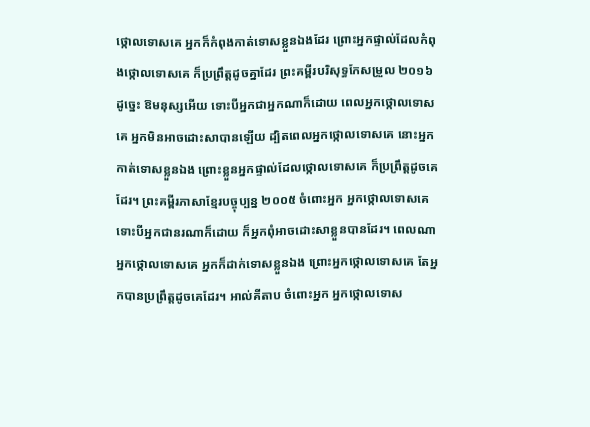ថ្កោលទោសគេ អ្នកក៏កំពុងកាត់ទោសខ្លួនឯងដែរ ព្រោះអ្នកផ្ទាល់ដែលកំពុងថ្កោលទោសគេ ក៏ប្រព្រឹត្តដូចគ្នាដែរ ព្រះគម្ពីរបរិសុទ្ធកែសម្រួល ២០១៦ ដូច្នេះ ឱមនុស្សអើយ ទោះបីអ្នកជាអ្នកណាក៏ដោយ ពេលអ្នកថ្កោលទោសគេ អ្នកមិនអាចដោះសាបានឡើយ ដ្បិតពេលអ្នកថ្កោលទោសគេ នោះអ្នកកាត់ទោសខ្លួនឯង ព្រោះខ្លួនអ្នកផ្ទាល់ដែលថ្កោលទោសគេ ក៏ប្រព្រឹត្តដូចគេដែរ។ ព្រះគម្ពីរភាសាខ្មែរបច្ចុប្បន្ន ២០០៥ ចំពោះអ្នក អ្នកថ្កោលទោសគេ ទោះបីអ្នកជានរណាក៏ដោយ ក៏អ្នកពុំអាចដោះសាខ្លួនបានដែរ។ ពេលណាអ្នកថ្កោលទោសគេ អ្នកក៏ដាក់ទោសខ្លួនឯង ព្រោះអ្នកថ្កោលទោសគេ តែអ្នកបានប្រព្រឹត្តដូចគេដែរ។ អាល់គីតាប ចំពោះអ្នក អ្នកថ្កោលទោស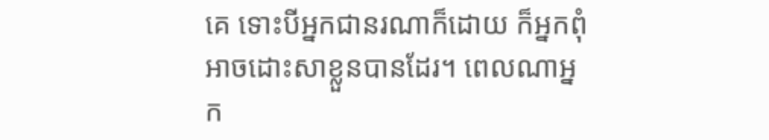គេ ទោះបីអ្នកជានរណាក៏ដោយ ក៏អ្នកពុំអាចដោះសាខ្លួនបានដែរ។ ពេលណាអ្នក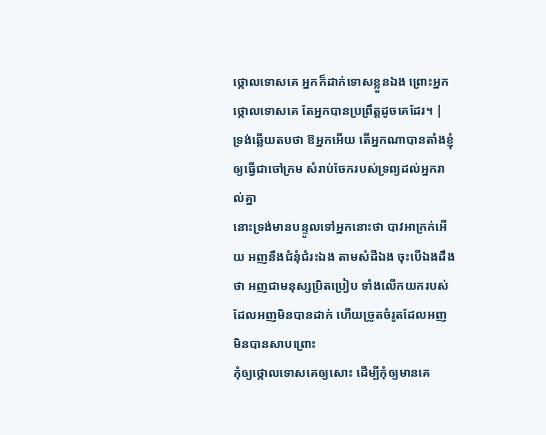ថ្កោលទោសគេ អ្នកក៏ដាក់ទោសខ្លួនឯង ព្រោះអ្នកថ្កោលទោសគេ តែអ្នកបានប្រព្រឹត្ដដូចគេដែរ។ |
ទ្រង់ឆ្លើយតបថា ឱអ្នកអើយ តើអ្នកណាបានតាំងខ្ញុំ ឲ្យធ្វើជាចៅក្រម សំរាប់ចែករបស់ទ្រព្យដល់អ្នករាល់គ្នា
នោះទ្រង់មានបន្ទូលទៅអ្នកនោះថា បាវអាក្រក់អើយ អញនឹងជំនុំជំរះឯង តាមសំដីឯង ចុះបើឯងដឹងថា អញជាមនុស្សប្រិតប្រៀប ទាំងលើកយករបស់ដែលអញមិនបានដាក់ ហើយច្រូតចំរូតដែលអញមិនបានសាបព្រោះ
កុំឲ្យថ្កោលទោសគេឲ្យសោះ ដើម្បីកុំឲ្យមានគេ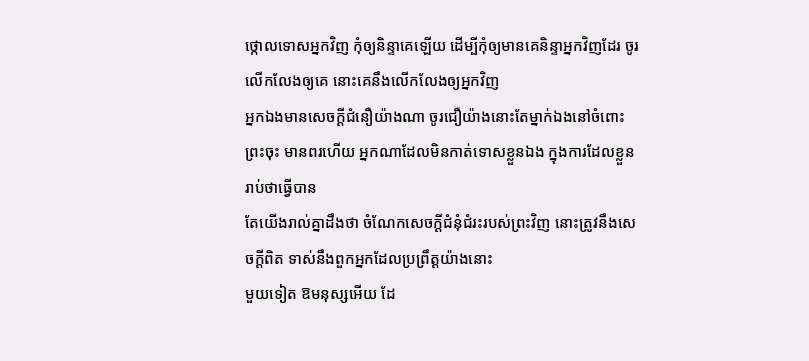ថ្កោលទោសអ្នកវិញ កុំឲ្យនិន្ទាគេឡើយ ដើម្បីកុំឲ្យមានគេនិន្ទាអ្នកវិញដែរ ចូរលើកលែងឲ្យគេ នោះគេនឹងលើកលែងឲ្យអ្នកវិញ
អ្នកឯងមានសេចក្ដីជំនឿយ៉ាងណា ចូរជឿយ៉ាងនោះតែម្នាក់ឯងនៅចំពោះព្រះចុះ មានពរហើយ អ្នកណាដែលមិនកាត់ទោសខ្លួនឯង ក្នុងការដែលខ្លួនរាប់ថាធ្វើបាន
តែយើងរាល់គ្នាដឹងថា ចំណែកសេចក្ដីជំនុំជំរះរបស់ព្រះវិញ នោះត្រូវនឹងសេចក្ដីពិត ទាស់នឹងពួកអ្នកដែលប្រព្រឹត្តយ៉ាងនោះ
មួយទៀត ឱមនុស្សអើយ ដែ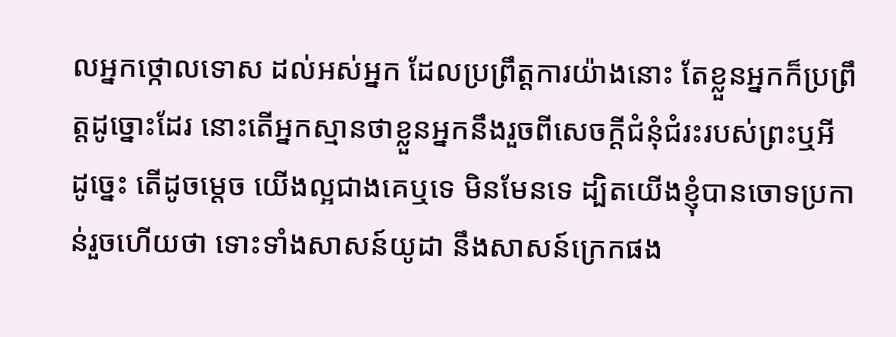លអ្នកថ្កោលទោស ដល់អស់អ្នក ដែលប្រព្រឹត្តការយ៉ាងនោះ តែខ្លួនអ្នកក៏ប្រព្រឹត្តដូច្នោះដែរ នោះតើអ្នកស្មានថាខ្លួនអ្នកនឹងរួចពីសេចក្ដីជំនុំជំរះរបស់ព្រះឬអី
ដូច្នេះ តើដូចម្តេច យើងល្អជាងគេឬទេ មិនមែនទេ ដ្បិតយើងខ្ញុំបានចោទប្រកាន់រួចហើយថា ទោះទាំងសាសន៍យូដា នឹងសាសន៍ក្រេកផង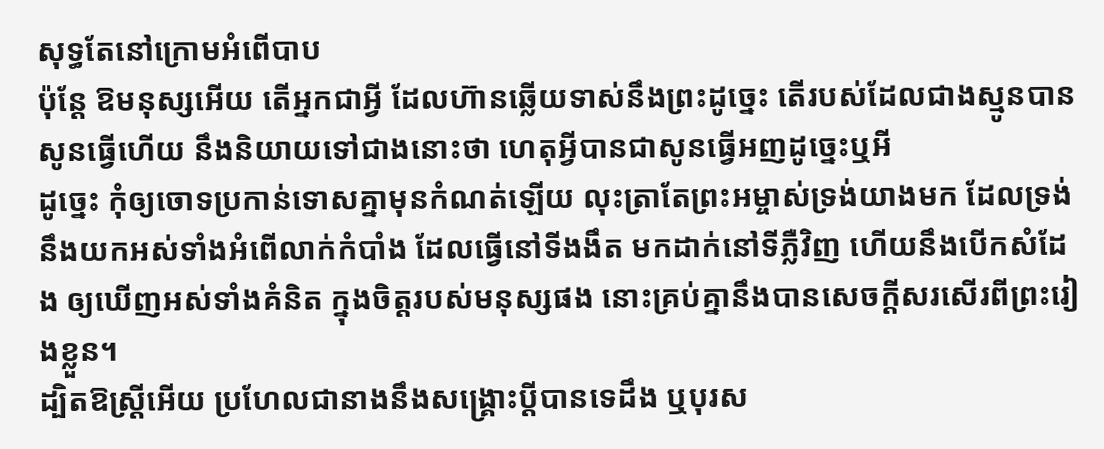សុទ្ធតែនៅក្រោមអំពើបាប
ប៉ុន្តែ ឱមនុស្សអើយ តើអ្នកជាអ្វី ដែលហ៊ានឆ្លើយទាស់នឹងព្រះដូច្នេះ តើរបស់ដែលជាងស្មូនបានសូនធ្វើហើយ នឹងនិយាយទៅជាងនោះថា ហេតុអ្វីបានជាសូនធ្វើអញដូច្នេះឬអី
ដូច្នេះ កុំឲ្យចោទប្រកាន់ទោសគ្នាមុនកំណត់ឡើយ លុះត្រាតែព្រះអម្ចាស់ទ្រង់យាងមក ដែលទ្រង់នឹងយកអស់ទាំងអំពើលាក់កំបាំង ដែលធ្វើនៅទីងងឹត មកដាក់នៅទីភ្លឺវិញ ហើយនឹងបើកសំដែង ឲ្យឃើញអស់ទាំងគំនិត ក្នុងចិត្តរបស់មនុស្សផង នោះគ្រប់គ្នានឹងបានសេចក្ដីសរសើរពីព្រះរៀងខ្លួន។
ដ្បិតឱស្ត្រីអើយ ប្រហែលជានាងនឹងសង្គ្រោះប្ដីបានទេដឹង ឬបុរស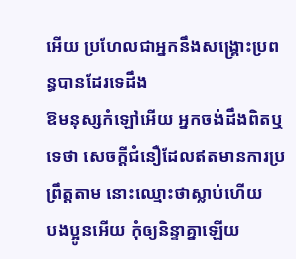អើយ ប្រហែលជាអ្នកនឹងសង្គ្រោះប្រពន្ធបានដែរទេដឹង
ឱមនុស្សកំឡៅអើយ អ្នកចង់ដឹងពិតឬទេថា សេចក្ដីជំនឿដែលឥតមានការប្រព្រឹត្តតាម នោះឈ្មោះថាស្លាប់ហើយ
បងប្អូនអើយ កុំឲ្យនិន្ទាគ្នាឡើយ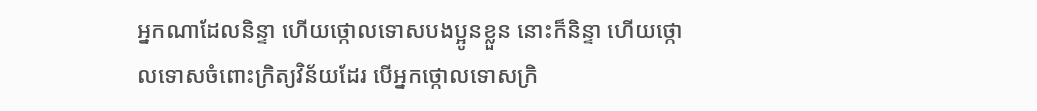អ្នកណាដែលនិន្ទា ហើយថ្កោលទោសបងប្អូនខ្លួន នោះក៏និន្ទា ហើយថ្កោលទោសចំពោះក្រិត្យវិន័យដែរ បើអ្នកថ្កោលទោសក្រិ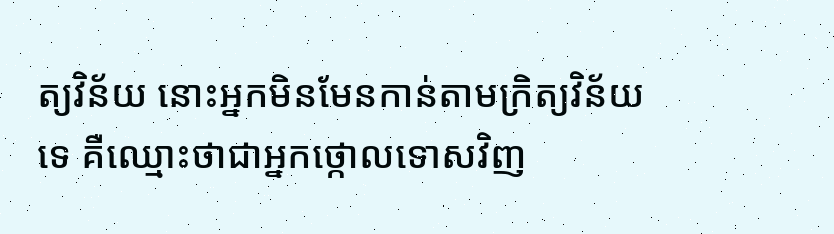ត្យវិន័យ នោះអ្នកមិនមែនកាន់តាមក្រិត្យវិន័យទេ គឺឈ្មោះថាជាអ្នកថ្កោលទោសវិញ